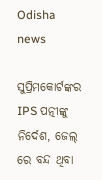Odisha news

ସୁପ୍ରିମକୋର୍ଟଙ୍କର IPS ପତ୍ନୀଙ୍କୁ ନିର୍ଦେଶ, ଜେଲ୍ ରେ ବନ୍ଦ ଥିବା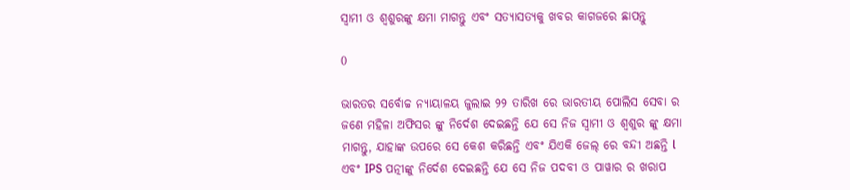ସ୍ୱାମୀ ଓ ଶ୍ୱଶୁରଙ୍କୁ କ୍ଷମା ମାଗନ୍ତୁ ଏବଂ ସତ୍ୟାସତ୍ୟକୁ ଖବର କାଗଜରେ ଛାପନ୍ତୁ

0

ଭାରତର ସର୍ବୋଚ୍ଚ ନ୍ୟାୟାଳୟ ଜୁଲାଇ ୨୨ ତାରିଖ ରେ ଭାରତୀୟ ପୋଲିସ ସେବା ର ଜଣେ ମହିଳା ଅଫିସର ଙ୍କୁ ନିର୍ଦେଶ ଦେଇଛନ୍ତି ଯେ ସେ ନିଜ ସ୍ୱାମୀ ଓ ଶ୍ୱଶୁର ଙ୍କୁ କ୍ଷମା ମାଗନ୍ତୁ, ଯାହାଙ୍କ ଉପରେ ସେ କେଶ କରିଛନ୍ତି ଏବଂ ଯିଏକି ଜେଲ୍ ରେ ବନ୍ଦୀ ଅଛନ୍ତି l ଏବଂ IPS ପତ୍ନୀଙ୍କୁ ନିର୍ଦେଶ ଦେଇଛନ୍ତି ଯେ ସେ ନିଜ ପଦବୀ ଓ ପାୱାର ର ଖରାପ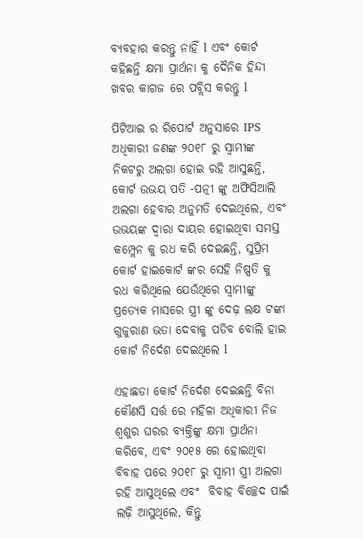ବ୍ୟବହାର କରନ୍ତୁ ନାହିଁ l ଏବଂ କୋର୍ଟ କହିଛନ୍ତି କ୍ଷମା ପ୍ରାର୍ଥନା କୁ ଦୈନିକ ହିନ୍ଦୀ ଖବର କାଗଜ ରେ ପବ୍ଲିସ କରନ୍ତୁ l

ପିଟିଆଇ ର ରିପୋର୍ଟ ଅନୁସାରେ IPS ଅଧିକାରୀ ଜଣଙ୍କ ୨୦୧୮ ରୁ ସ୍ୱାମୀଙ୍କ ନିକଟରୁ ଅଲଗା ହୋଇ ରହି ଆସୁଛନ୍ତି, କୋର୍ଟ ଉଭୟ ପତି -ପତ୍ନୀ ଙ୍କୁ ଅଫିସିଆଲି ଅଲଗା ହେବାର ଅନୁମତି ଦେଇଥିଲେ, ଏବଂ ଉଭୟଙ୍କ ଦ୍ୱାରା ଦାୟର ହୋଇଥିବା ସମସ୍ତ କମ୍ପ୍ଲେନ କୁ ରଧ କରି ଦେଇଛନ୍ତି, ସୁପ୍ରିମ କୋର୍ଟ ହାଇକୋର୍ଟ ଙ୍କର ସେହି ନିଷ୍ପତି କୁ ରଧ କରିଥିଲେ ଯେଉଁଥିରେ ସ୍ୱାମୀଙ୍କୁ ପ୍ରତ୍ୟେକ ମାସରେ ସ୍ତ୍ରୀ ଙ୍କୁ ଦେଢ଼ ଲକ୍ଷ ଟଙ୍କା ଗୁଜୁରାଣ ଭତା ଦେବାକୁ ପଡିବ ବୋଲି ହାଇ କୋର୍ଟ ନିର୍ଦେଶ ଦେଇଥିଲେ l

ଏହାଛଡା କୋର୍ଟ ନିର୍ଦେଶ ଦେଇଛନ୍ତି ବିନା କୌଣସି ସର୍ତ୍ତ ରେ ମହିଳା ଅଧିକାରୀ ନିଜ ଶ୍ୱଶୁର ଘରର ବ୍ୟକ୍ତିଙ୍କୁ କ୍ଷମା ପ୍ରାର୍ଥନା କରିବେ, ଏବଂ ୨୦୧୫ ରେ ହୋଇଥିବା ବିବାହ ପରେ ୨୦୧୮ ରୁ ସ୍ୱାମୀ ସ୍ତ୍ରୀ ଅଲଗା ରହି ଆସୁଥିଲେ ଏବଂ  ବିବାହ ବିଚ୍ଛେଦ ପାଇଁ ଲଢ଼ି ଆସୁଥିଲେ, କିନ୍ତୁ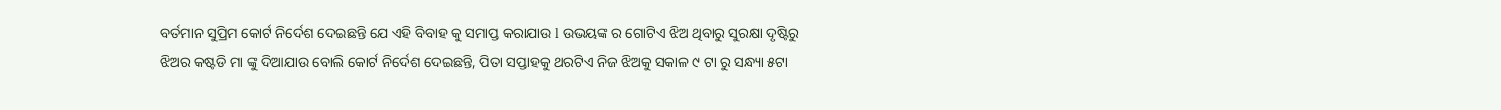ବର୍ତମାନ ସୁପ୍ରିମ କୋର୍ଟ ନିର୍ଦେଶ ଦେଇଛନ୍ତି ଯେ ଏହି ବିବାହ କୁ ସମାପ୍ତ କରାଯାଉ l ଉଭୟଙ୍କ ର ଗୋଟିଏ ଝିଅ ଥିବାରୁ ସୁରକ୍ଷା ଦୃଷ୍ଟିରୁ ଝିଅର କଷ୍ଟଡି ମା ଙ୍କୁ ଦିଆଯାଉ ବୋଲି କୋର୍ଟ ନିର୍ଦେଶ ଦେଇଛନ୍ତି, ପିତା ସପ୍ତାହକୁ ଥରଟିଏ ନିଜ ଝିଅକୁ ସକାଳ ୯ ଟା ରୁ ସନ୍ଧ୍ୟା ୫ଟା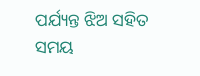ପର୍ଯ୍ୟନ୍ତ ଝିଅ ସହିତ ସମୟ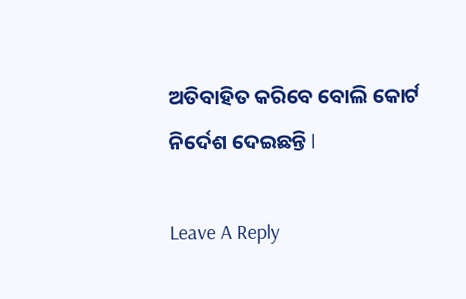ଅତିବାହିତ କରିବେ ବୋଲି କୋର୍ଟ ନିର୍ଦେଶ ଦେଇଛନ୍ତି l

Leave A Reply